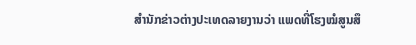ສຳນັກຂ່າວຕ່າງປະເທດລາຍງານວ່າ ແພດທີ່ໂຮງໝໍສູນສຶ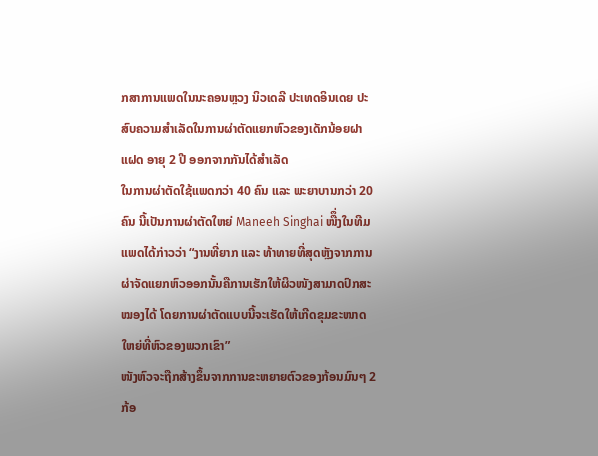ກສາການແພດໃນນະຄອນຫຼວງ ນິວເດລີ ປະເທດອິນເດຍ ປະສົບຄວາມສຳເລັດໃນການຜ່າຕັດແຍກຫົວຂອງເດັກນ້ອຍຝາແຝດ ອາຍຸ 2 ປີ ອອກຈາກກັນໄດ້ສຳເລັດ
ໃນການຜ່າຕັດໃຊ້ແພດກວ່າ 40 ຄົນ ແລະ ພະຍາບານກວ່າ 20 ຄົນ ນີ້ເປັນການຜ່າຕັດໃຫຍ່ Maneeh Singhai ໜືຶ່ງໃນທີມແພດໄດ້ກ່າວວ່າ “ງານທີ່ຍາກ ແລະ ທ້າທາຍທີ່ສຸດຫຼັງຈາກການຜ່າຈັດແຍກຫົວອອກນັ້ນຄືການເຮັກໃຫ້ຜິວໜັງສາມາດປົກສະໝອງໄດ້ ໂດຍການຜ່າຕັດແບບນີ້ຈະເຮັດໃຫ້ເກີດຂຸມຂະໜາດໃຫຍ່ທີ່ຫົວຂອງພວກເຂົາ”
ໜັງຫົວຈະຖືກສ້າງຂຶ້ນຈາກການຂະຫຍາຍຕົວຂອງກ້ອນມົນໆ 2 ກ້ອ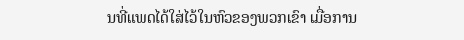ນທີ່ແພດໄດ້ໃສ່ໄວ້ໃນຫົວຂອງພວກເຂົາ ເມື່ອການ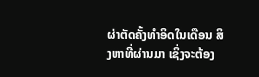ຜ່າຕັດຄັ້ງທຳອິດໃນເດືອນ ສິງຫາທີ່ຜ່ານມາ ເຊິ່ງຈະຕ້ອງ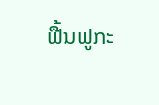ຟື້ນຟູກະ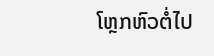ໂຫຼກຫົວຕໍ່ໄປ